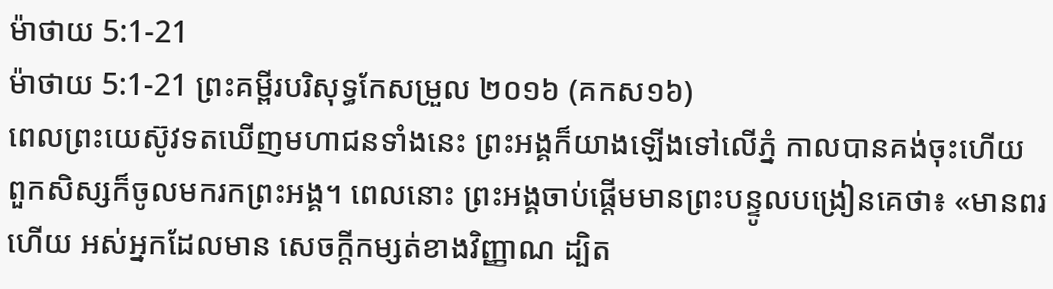ម៉ាថាយ 5:1-21
ម៉ាថាយ 5:1-21 ព្រះគម្ពីរបរិសុទ្ធកែសម្រួល ២០១៦ (គកស១៦)
ពេលព្រះយេស៊ូវទតឃើញមហាជនទាំងនេះ ព្រះអង្គក៏យាងឡើងទៅលើភ្នំ កាលបានគង់ចុះហើយ ពួកសិស្សក៏ចូលមករកព្រះអង្គ។ ពេលនោះ ព្រះអង្គចាប់ផ្តើមមានព្រះបន្ទូលបង្រៀនគេថា៖ «មានពរហើយ អស់អ្នកដែលមាន សេចក្តីកម្សត់ខាងវិញ្ញាណ ដ្បិត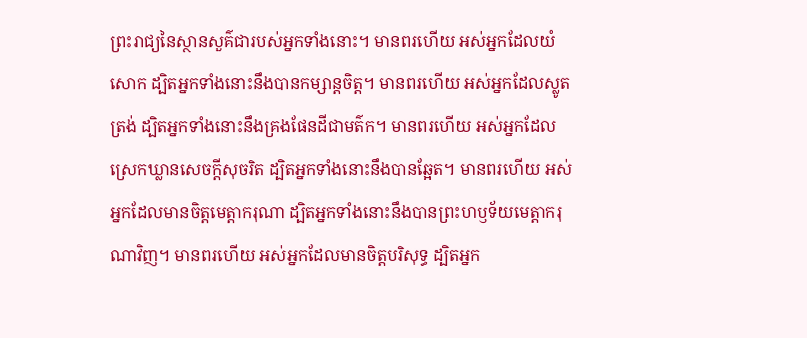ព្រះរាជ្យនៃស្ថានសួគ៌ជារបស់អ្នកទាំងនោះ។ មានពរហើយ អស់អ្នកដែលយំសោក ដ្បិតអ្នកទាំងនោះនឹងបានកម្សាន្តចិត្ត។ មានពរហើយ អស់អ្នកដែលស្លូតត្រង់ ដ្បិតអ្នកទាំងនោះនឹងគ្រងផែនដីជាមត៌ក។ មានពរហើយ អស់អ្នកដែលស្រេកឃ្លានសេចក្តីសុចរិត ដ្បិតអ្នកទាំងនោះនឹងបានឆ្អែត។ មានពរហើយ អស់អ្នកដែលមានចិត្តមេត្តាករុណា ដ្បិតអ្នកទាំងនោះនឹងបានព្រះហឫទ័យមេត្តាករុណាវិញ។ មានពរហើយ អស់អ្នកដែលមានចិត្តបរិសុទ្ធ ដ្បិតអ្នក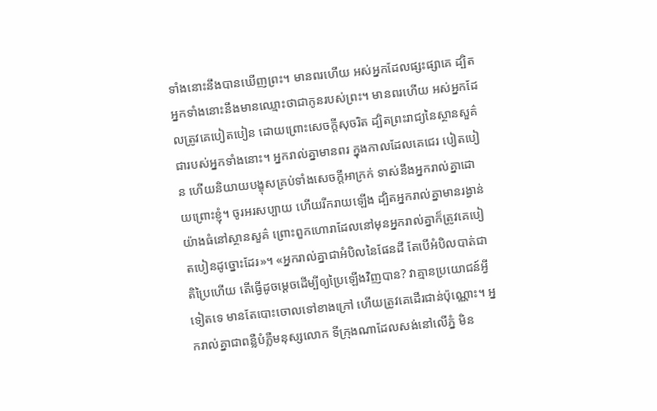ទាំងនោះនឹងបានឃើញព្រះ។ មានពរហើយ អស់អ្នកដែលផ្សះផ្សាគេ ដ្បិតអ្នកទាំងនោះនឹងមានឈ្មោះថាជាកូនរបស់ព្រះ។ មានពរហើយ អស់អ្នកដែលត្រូវគេបៀតបៀន ដោយព្រោះសេចក្តីសុចរិត ដ្បិតព្រះរាជ្យនៃស្ថានសួគ៌ជារបស់អ្នកទាំងនោះ។ អ្នករាល់គ្នាមានពរ ក្នុងកាលដែលគេជេរ បៀតបៀន ហើយនិយាយបង្ខុសគ្រប់ទាំងសេចក្តីអាក្រក់ ទាស់នឹងអ្នករាល់គ្នាដោយព្រោះខ្ញុំ។ ចូរអរសប្បាយ ហើយរីករាយឡើង ដ្បិតអ្នករាល់គ្នាមានរង្វាន់យ៉ាងធំនៅស្ថានសួគ៌ ព្រោះពួកហោរាដែលនៅមុនអ្នករាល់គ្នាក៏ត្រូវគេបៀតបៀនដូច្នោះដែរ»។ «អ្នករាល់គ្នាជាអំបិលនៃផែនដី តែបើអំបិលបាត់ជាតិប្រៃហើយ តើធ្វើដូចម្តេចដើម្បីឲ្យប្រៃឡើងវិញបាន? វាគ្មានប្រយោជន៍អ្វីទៀតទេ មានតែបោះចោលទៅខាងក្រៅ ហើយត្រូវគេដើរជាន់ប៉ុណ្ណោះ។ អ្នករាល់គ្នាជាពន្លឺបំភ្លឺមនុស្សលោក ទីក្រុងណាដែលសង់នៅលើភ្នំ មិន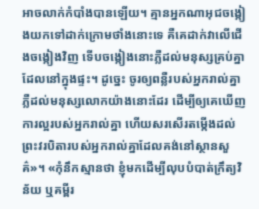អាចលាក់កំបាំងបានឡើយ។ គ្មានអ្នកណាអុជចង្កៀងយកទៅដាក់ក្រោមថាំងនោះទេ គឺគេដាក់វាលើជើងចង្កៀងវិញ ទើបចង្កៀងនោះភ្លឺដល់មនុស្សគ្រប់គ្នាដែលនៅក្នុងផ្ទះ។ ដូច្នេះ ចូរឲ្យពន្លឺរបស់អ្នករាល់គ្នាភ្លឺដល់មនុស្សលោកយ៉ាងនោះដែរ ដើម្បីឲ្យគេឃើញការល្អរបស់អ្នករាល់គ្នា ហើយសរសើរតម្កើងដល់ព្រះវរបិតារបស់អ្នករាល់គ្នាដែលគង់នៅស្ថានសួគ៌»។ «កុំនឹកស្មានថា ខ្ញុំមកដើម្បីលុបបំបាត់ក្រឹត្យវិន័យ ឬគម្ពីរ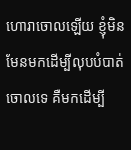ហោរាចោលឡើយ ខ្ញុំមិនមែនមកដើម្បីលុបបំបាត់ចោលទេ គឺមកដើម្បី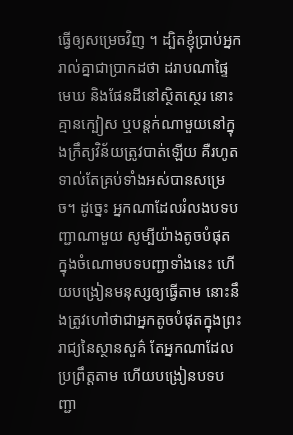ធ្វើឲ្យសម្រេចវិញ ។ ដ្បិតខ្ញុំប្រាប់អ្នករាល់គ្នាជាប្រាកដថា ដរាបណាផ្ទៃមេឃ និងផែនដីនៅស្ថិតស្ថេរ នោះគ្មានក្បៀស ឬបន្តក់ណាមួយនៅក្នុងក្រឹត្យវិន័យត្រូវបាត់ឡើយ គឺរហូតទាល់តែគ្រប់ទាំងអស់បានសម្រេច។ ដូច្នេះ អ្នកណាដែលរំលងបទបញ្ជាណាមួយ សូម្បីយ៉ាងតូចបំផុត ក្នុងចំណោមបទបញ្ជាទាំងនេះ ហើយបង្រៀនមនុស្សឲ្យធ្វើតាម នោះនឹងត្រូវហៅថាជាអ្នកតូចបំផុតក្នុងព្រះរាជ្យនៃស្ថានសួគ៌ តែអ្នកណាដែលប្រព្រឹត្តតាម ហើយបង្រៀនបទបញ្ជា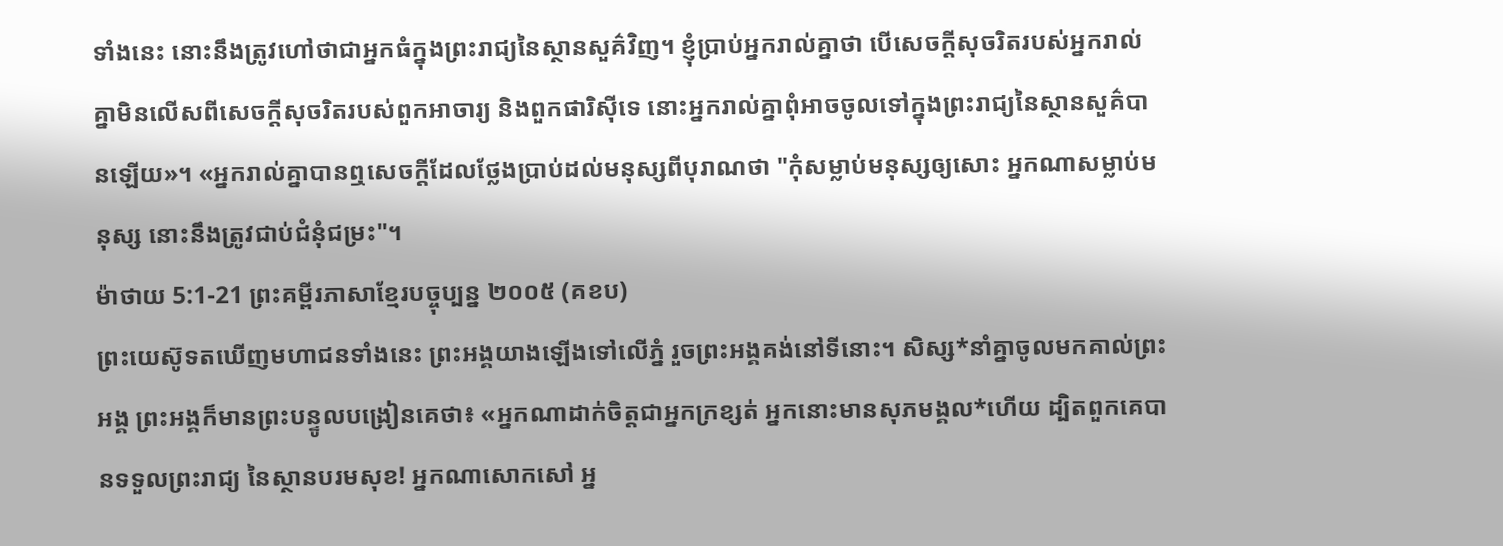ទាំងនេះ នោះនឹងត្រូវហៅថាជាអ្នកធំក្នុងព្រះរាជ្យនៃស្ថានសួគ៌វិញ។ ខ្ញុំប្រាប់អ្នករាល់គ្នាថា បើសេចក្តីសុចរិតរបស់អ្នករាល់គ្នាមិនលើសពីសេចក្តីសុចរិតរបស់ពួកអាចារ្យ និងពួកផារិស៊ីទេ នោះអ្នករាល់គ្នាពុំអាចចូលទៅក្នុងព្រះរាជ្យនៃស្ថានសួគ៌បានឡើយ»។ «អ្នករាល់គ្នាបានឮសេចក្តីដែលថ្លែងប្រាប់ដល់មនុស្សពីបុរាណថា "កុំសម្លាប់មនុស្សឲ្យសោះ អ្នកណាសម្លាប់មនុស្ស នោះនឹងត្រូវជាប់ជំនុំជម្រះ"។
ម៉ាថាយ 5:1-21 ព្រះគម្ពីរភាសាខ្មែរបច្ចុប្បន្ន ២០០៥ (គខប)
ព្រះយេស៊ូទតឃើញមហាជនទាំងនេះ ព្រះអង្គយាងឡើងទៅលើភ្នំ រួចព្រះអង្គគង់នៅទីនោះ។ សិស្ស*នាំគ្នាចូលមកគាល់ព្រះអង្គ ព្រះអង្គក៏មានព្រះបន្ទូលបង្រៀនគេថា៖ «អ្នកណាដាក់ចិត្តជាអ្នកក្រខ្សត់ អ្នកនោះមានសុភមង្គល*ហើយ ដ្បិតពួកគេបានទទួលព្រះរាជ្យ នៃស្ថានបរមសុខ! អ្នកណាសោកសៅ អ្ន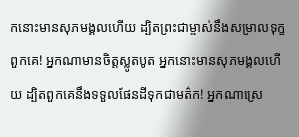កនោះមានសុភមង្គលហើយ ដ្បិតព្រះជាម្ចាស់នឹងសម្រាលទុក្ខពួកគេ! អ្នកណាមានចិត្តស្លូតបូត អ្នកនោះមានសុភមង្គលហើយ ដ្បិតពួកគេនឹងទទួលផែនដីទុកជាមត៌ក! អ្នកណាស្រេ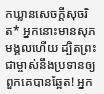កឃ្លានសេចក្ដីសុចរិត* អ្នកនោះមានសុភមង្គលហើយ ដ្បិតព្រះជាម្ចាស់នឹងប្រទានឲ្យ ពួកគេបានឆ្អែត! អ្នក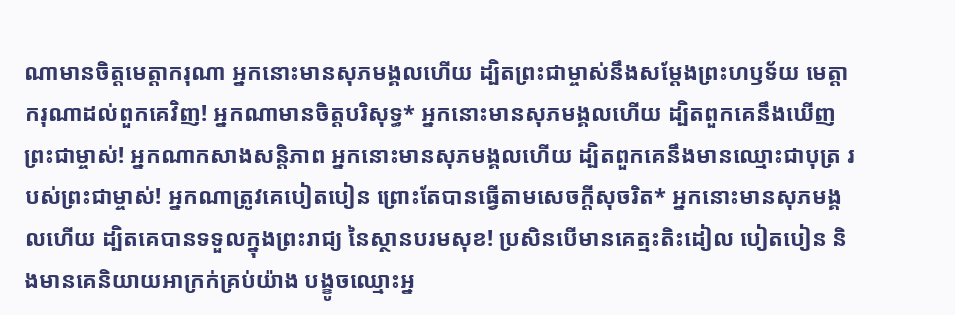ណាមានចិត្តមេត្តាករុណា អ្នកនោះមានសុភមង្គលហើយ ដ្បិតព្រះជាម្ចាស់នឹងសម្តែងព្រះហឫទ័យ មេត្តាករុណាដល់ពួកគេវិញ! អ្នកណាមានចិត្តបរិសុទ្ធ* អ្នកនោះមានសុភមង្គលហើយ ដ្បិតពួកគេនឹងឃើញព្រះជាម្ចាស់! អ្នកណាកសាងសន្តិភាព អ្នកនោះមានសុភមង្គលហើយ ដ្បិតពួកគេនឹងមានឈ្មោះជាបុត្រ របស់ព្រះជាម្ចាស់! អ្នកណាត្រូវគេបៀតបៀន ព្រោះតែបានធ្វើតាមសេចក្ដីសុចរិត* អ្នកនោះមានសុភមង្គលហើយ ដ្បិតគេបានទទួលក្នុងព្រះរាជ្យ នៃស្ថានបរមសុខ! ប្រសិនបើមានគេត្មះតិះដៀល បៀតបៀន និងមានគេនិយាយអាក្រក់គ្រប់យ៉ាង បង្ខូចឈ្មោះអ្ន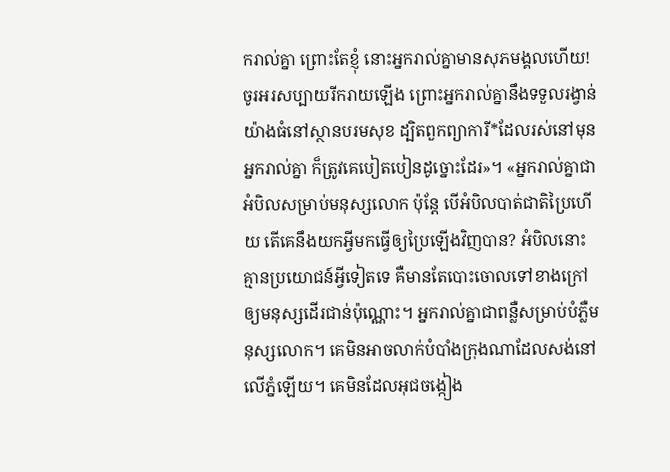ករាល់គ្នា ព្រោះតែខ្ញុំ នោះអ្នករាល់គ្នាមានសុភមង្គលហើយ! ចូរអរសប្បាយរីករាយឡើង ព្រោះអ្នករាល់គ្នានឹងទទួលរង្វាន់យ៉ាងធំនៅស្ថានបរមសុខ ដ្បិតពួកព្យាការី*ដែលរស់នៅមុនអ្នករាល់គ្នា ក៏ត្រូវគេបៀតបៀនដូច្នោះដែរ»។ «អ្នករាល់គ្នាជាអំបិលសម្រាប់មនុស្សលោក ប៉ុន្តែ បើអំបិលបាត់ជាតិប្រៃហើយ តើគេនឹងយកអ្វីមកធ្វើឲ្យប្រៃឡើងវិញបាន? អំបិលនោះគ្មានប្រយោជន៍អ្វីទៀតទេ គឺមានតែបោះចោលទៅខាងក្រៅ ឲ្យមនុស្សដើរជាន់ប៉ុណ្ណោះ។ អ្នករាល់គ្នាជាពន្លឺសម្រាប់បំភ្លឺមនុស្សលោក។ គេមិនអាចលាក់បំបាំងក្រុងណាដែលសង់នៅលើភ្នំឡើយ។ គេមិនដែលអុជចង្កៀង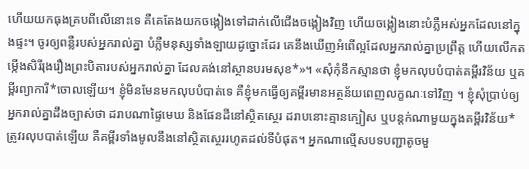ហើយយកធុងគ្របពីលើនោះទេ គឺគេតែងយកចង្កៀងទៅដាក់លើជើងចង្កៀងវិញ ហើយចង្កៀងនោះបំភ្លឺអស់អ្នកដែលនៅក្នុងផ្ទះ។ ចូរឲ្យពន្លឺរបស់អ្នករាល់គ្នា បំភ្លឺមនុស្សទាំងឡាយដូច្នោះដែរ គេនឹងឃើញអំពើល្អដែលអ្នករាល់គ្នាប្រព្រឹត្ត ហើយលើកតម្កើងសិរីរុងរឿងព្រះបិតារបស់អ្នករាល់គ្នា ដែលគង់នៅស្ថានបរមសុខ*»។ «សុំកុំនឹកស្មានថា ខ្ញុំមកលុបបំបាត់គម្ពីរវិន័យ ឬគម្ពីរព្យាការី*ចោលឡើយ។ ខ្ញុំមិនមែនមកលុបបំបាត់ទេ គឺខ្ញុំមកធ្វើឲ្យគម្ពីរមានអត្ថន័យពេញលក្ខណៈទៅវិញ ។ ខ្ញុំសុំប្រាប់ឲ្យអ្នករាល់គ្នាដឹងច្បាស់ថា ដរាបណាផ្ទៃមេឃ និងផែនដីនៅស្ថិតស្ថេរ ដរាបនោះគ្មានក្បៀស ឬបន្តក់ណាមួយក្នុងគម្ពីរវិន័យ*ត្រូវរលុបបាត់ឡើយ គឺគម្ពីរទាំងមូលនឹងនៅស្ថិតស្ថេររហូតដល់ទីបំផុត។ អ្នកណាល្មើសបទបញ្ជាតូចមួ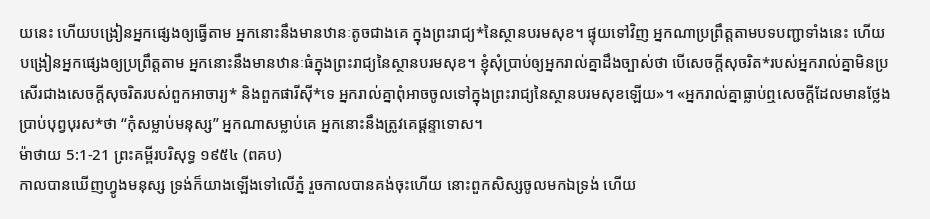យនេះ ហើយបង្រៀនអ្នកផ្សេងឲ្យធ្វើតាម អ្នកនោះនឹងមានឋានៈតូចជាងគេ ក្នុងព្រះរាជ្យ*នៃស្ថានបរមសុខ។ ផ្ទុយទៅវិញ អ្នកណាប្រព្រឹត្តតាមបទបញ្ជាទាំងនេះ ហើយបង្រៀនអ្នកផ្សេងឲ្យប្រព្រឹត្តតាម អ្នកនោះនឹងមានឋានៈធំក្នុងព្រះរាជ្យនៃស្ថានបរមសុខ។ ខ្ញុំសុំប្រាប់ឲ្យអ្នករាល់គ្នាដឹងច្បាស់ថា បើសេចក្ដីសុចរិត*របស់អ្នករាល់គ្នាមិនប្រសើរជាងសេចក្ដីសុចរិតរបស់ពួកអាចារ្យ* និងពួកផារីស៊ី*ទេ អ្នករាល់គ្នាពុំអាចចូលទៅក្នុងព្រះរាជ្យនៃស្ថានបរមសុខឡើយ»។ «អ្នករាល់គ្នាធ្លាប់ឮសេចក្ដីដែលមានថ្លែងប្រាប់បុព្វបុរស*ថា “កុំសម្លាប់មនុស្ស” អ្នកណាសម្លាប់គេ អ្នកនោះនឹងត្រូវគេផ្ដន្ទាទោស។
ម៉ាថាយ 5:1-21 ព្រះគម្ពីរបរិសុទ្ធ ១៩៥៤ (ពគប)
កាលបានឃើញហ្វូងមនុស្ស ទ្រង់ក៏យាងឡើងទៅលើភ្នំ រួចកាលបានគង់ចុះហើយ នោះពួកសិស្សចូលមកឯទ្រង់ ហើយ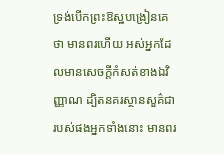ទ្រង់បើកព្រះឱស្ឋបង្រៀនគេថា មានពរហើយ អស់អ្នកដែលមានសេចក្ដីកំសត់ខាងឯវិញ្ញាណ ដ្បិតនគរស្ថានសួគ៌ជារបស់ផងអ្នកទាំងនោះ មានពរ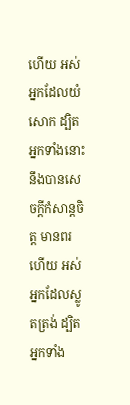ហើយ អស់អ្នកដែលយំសោក ដ្បិតអ្នកទាំងនោះនឹងបានសេចក្ដីកំសាន្តចិត្ត មានពរហើយ អស់អ្នកដែលស្លូតត្រង់ ដ្បិតអ្នកទាំង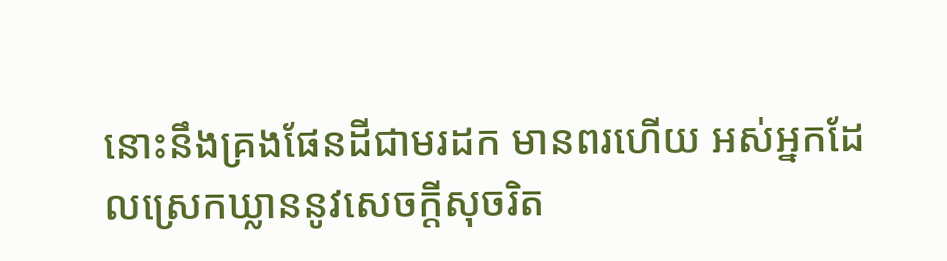នោះនឹងគ្រងផែនដីជាមរដក មានពរហើយ អស់អ្នកដែលស្រេកឃ្លាននូវសេចក្ដីសុចរិត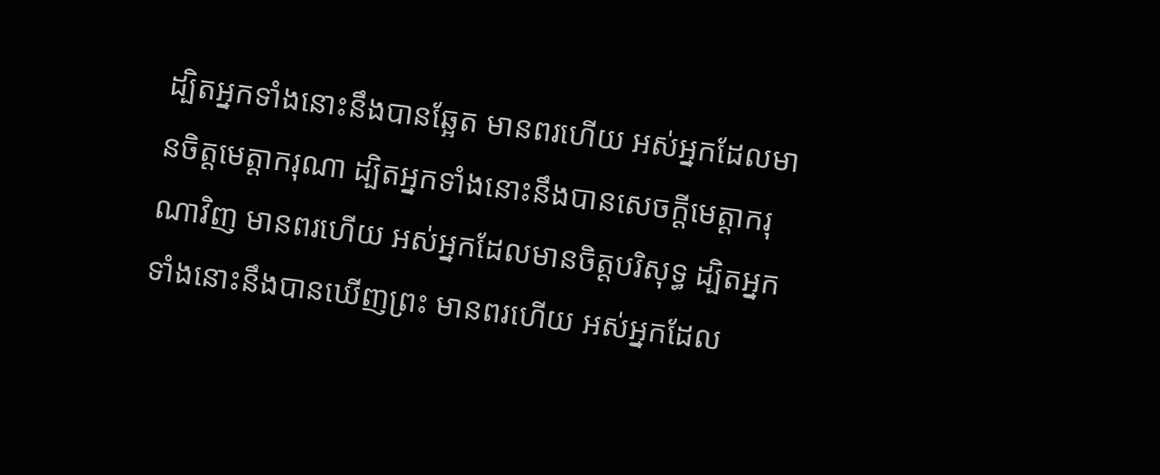ដ្បិតអ្នកទាំងនោះនឹងបានឆ្អែត មានពរហើយ អស់អ្នកដែលមានចិត្តមេត្តាករុណា ដ្បិតអ្នកទាំងនោះនឹងបានសេចក្ដីមេត្តាករុណាវិញ មានពរហើយ អស់អ្នកដែលមានចិត្តបរិសុទ្ធ ដ្បិតអ្នកទាំងនោះនឹងបានឃើញព្រះ មានពរហើយ អស់អ្នកដែល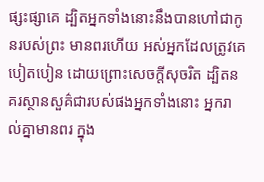ផ្សះផ្សាគេ ដ្បិតអ្នកទាំងនោះនឹងបានហៅជាកូនរបស់ព្រះ មានពរហើយ អស់អ្នកដែលត្រូវគេបៀតបៀន ដោយព្រោះសេចក្ដីសុចរិត ដ្បិតនគរស្ថានសួគ៌ជារបស់ផងអ្នកទាំងនោះ អ្នករាល់គ្នាមានពរ ក្នុង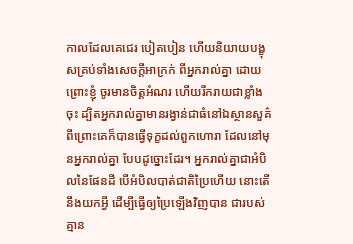កាលដែលគេជេរ បៀតបៀន ហើយនិយាយបង្ខុសគ្រប់ទាំងសេចក្ដីអាក្រក់ ពីអ្នករាល់គ្នា ដោយព្រោះខ្ញុំ ចូរមានចិត្តអំណរ ហើយរីករាយជាខ្លាំងចុះ ដ្បិតអ្នករាល់គ្នាមានរង្វាន់ជាធំនៅឯស្ថានសួគ៌ ពីព្រោះគេក៏បានធ្វើទុក្ខដល់ពួកហោរា ដែលនៅមុនអ្នករាល់គ្នា បែបដូច្នោះដែរ។ អ្នករាល់គ្នាជាអំបិលនៃផែនដី បើអំបិលបាត់ជាតិប្រៃហើយ នោះតើនឹងយកអ្វី ដើម្បីធ្វើឲ្យប្រៃឡើងវិញបាន ជារបស់គ្មាន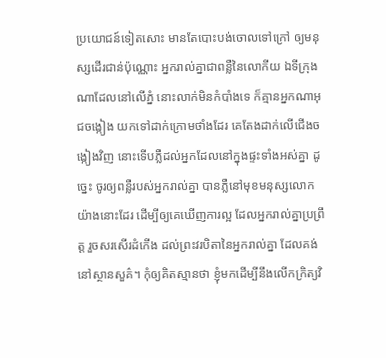ប្រយោជន៍ទៀតសោះ មានតែបោះបង់ចោលទៅក្រៅ ឲ្យមនុស្សដើរជាន់ប៉ុណ្ណោះ អ្នករាល់គ្នាជាពន្លឺនៃលោកីយ ឯទីក្រុងណាដែលនៅលើភ្នំ នោះលាក់មិនកំបាំងទេ ក៏គ្មានអ្នកណាអុជចង្កៀង យកទៅដាក់ក្រោមថាំងដែរ គេតែងដាក់លើជើងចង្កៀងវិញ នោះទើបភ្លឺដល់អ្នកដែលនៅក្នុងផ្ទះទាំងអស់គ្នា ដូច្នេះ ចូរឲ្យពន្លឺរបស់អ្នករាល់គ្នា បានភ្លឺនៅមុខមនុស្សលោកយ៉ាងនោះដែរ ដើម្បីឲ្យគេឃើញការល្អ ដែលអ្នករាល់គ្នាប្រព្រឹត្ត រួចសរសើរដំកើង ដល់ព្រះវរបិតានៃអ្នករាល់គ្នា ដែលគង់នៅស្ថានសួគ៌។ កុំឲ្យគិតស្មានថា ខ្ញុំមកដើម្បីនឹងលើកក្រិត្យវិ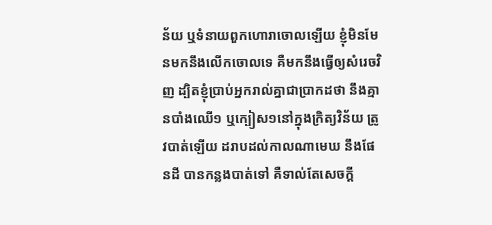ន័យ ឬទំនាយពួកហោរាចោលឡើយ ខ្ញុំមិនមែនមកនឹងលើកចោលទេ គឺមកនឹងធ្វើឲ្យសំរេចវិញ ដ្បិតខ្ញុំប្រាប់អ្នករាល់គ្នាជាប្រាកដថា នឹងគ្មានបាំងឈើ១ ឬក្បៀស១នៅក្នុងក្រិត្យវិន័យ ត្រូវបាត់ឡើយ ដរាបដល់កាលណាមេឃ នឹងផែនដី បានកន្លងបាត់ទៅ គឺទាល់តែសេចក្ដី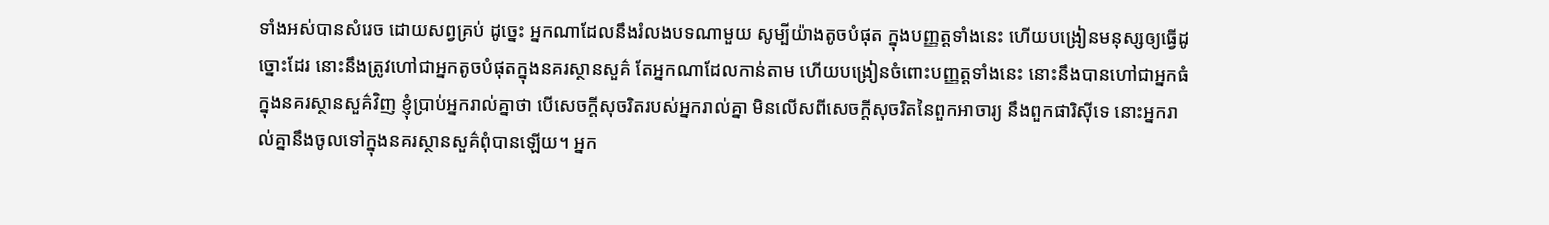ទាំងអស់បានសំរេច ដោយសព្វគ្រប់ ដូច្នេះ អ្នកណាដែលនឹងរំលងបទណាមួយ សូម្បីយ៉ាងតូចបំផុត ក្នុងបញ្ញត្តទាំងនេះ ហើយបង្រៀនមនុស្សឲ្យធ្វើដូច្នោះដែរ នោះនឹងត្រូវហៅជាអ្នកតូចបំផុតក្នុងនគរស្ថានសួគ៌ តែអ្នកណាដែលកាន់តាម ហើយបង្រៀនចំពោះបញ្ញត្តទាំងនេះ នោះនឹងបានហៅជាអ្នកធំក្នុងនគរស្ថានសួគ៌វិញ ខ្ញុំប្រាប់អ្នករាល់គ្នាថា បើសេចក្ដីសុចរិតរបស់អ្នករាល់គ្នា មិនលើសពីសេចក្ដីសុចរិតនៃពួកអាចារ្យ នឹងពួកផារិស៊ីទេ នោះអ្នករាល់គ្នានឹងចូលទៅក្នុងនគរស្ថានសួគ៌ពុំបានឡើយ។ អ្នក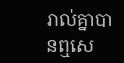រាល់គ្នាបានឮសេ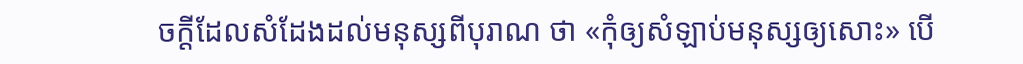ចក្ដីដែលសំដែងដល់មនុស្សពីបុរាណ ថា «កុំឲ្យសំឡាប់មនុស្សឲ្យសោះ» បើ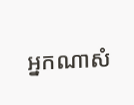អ្នកណាសំ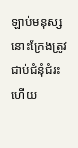ឡាប់មនុស្ស នោះក្រែងត្រូវជាប់ជំនុំជំរះហើយ